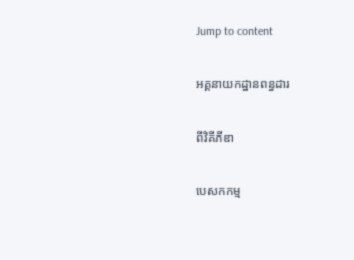Jump to content

អគ្គនាយកដ្ឋានពន្ធដារ

ពីវិគីភីឌា

បេសកកម្ម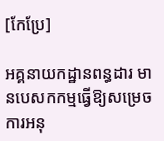[កែប្រែ]

អគ្គនាយកដ្ឋានពន្ធដារ មានបេសកកម្មធ្វើឱ្យសម្រេចការអនុ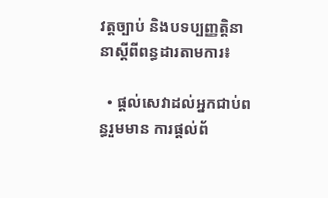វត្តច្បាប់ និងបទប្បញ្ញត្តិនានាស្តីពីពន្ធដារតាមការ៖

  • ផ្តល់សេវាដល់អ្នកជាប់ពន្ធរួមមាន ការផ្តល់ព័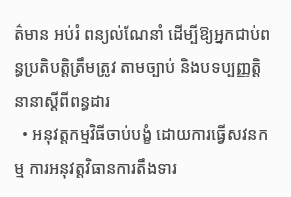ត៌មាន អប់រំ ពន្យល់ណែនាំ ដើម្បីឱ្យអ្នកជាប់ពន្ធប្រតិបត្តិត្រឹមត្រូវ តាមច្បាប់ និងបទប្បញ្ញត្តិនានាស្តីពីពន្ធដារ
  • អនុវត្តកម្មវិធីចាប់បង្ខំ ដោយការធ្វើសវនកម្ម ការអនុវត្តវិធានការតឹងទារ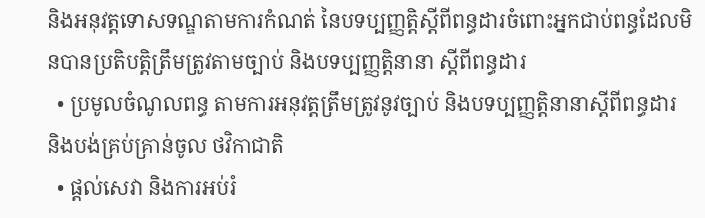និងអនុវត្តទោសទណ្ឌតាមការកំណត់ នៃបទប្បញ្ញត្តិស្តីពីពន្ធដារចំពោះអ្នកជាប់ពន្ធដែលមិនបានប្រតិបត្តិត្រឹមត្រូវតាមច្បាប់ និងបទប្បញ្ញត្តិនានា ស្តីពីពន្ធដារ
  • ប្រមូលចំណូលពន្ធ តាមការអនុវត្តត្រឹមត្រូវនូវច្បាប់ និងបទប្បញ្ញត្តិនានាស្តីពីពន្ធដារ និងបង់គ្រប់គ្រាន់ចូល ថវិកាជាតិ
  • ផ្តល់សេវា និងការអប់រំ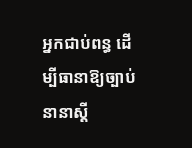អ្នកជាប់ពន្ធ ដើម្បីធានាឱ្យច្បាប់នានាស្តី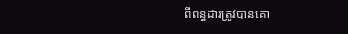ពីពន្ធដារត្រូវបានគោ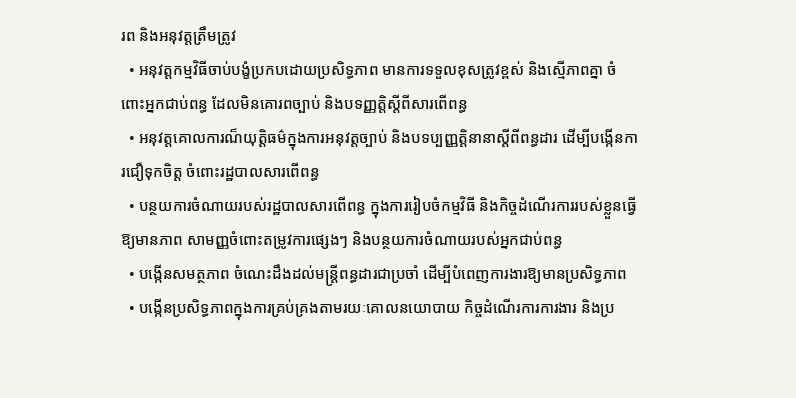រព និងអនុវត្តត្រឹមត្រូវ
  • អនុវត្តកម្មវិធីចាប់បង្ខំប្រកបដោយប្រសិទ្ធភាព មានការទទួលខុសត្រូវខ្ពស់ និងស្មើភាពគ្នា ចំពោះអ្នកជាប់ពន្ធ ដែលមិនគោរពច្បាប់ និងបទញ្ញត្តិស្តីពីសារពើពន្ធ
  • អនុវត្តគោលការណ៏យុត្តិធម៌ក្នុងការអនុវត្តច្បាប់ និងបទប្បញ្ញត្តិនានាស្តីពីពន្ធដារ ដើម្បីបង្កើនការជឿទុកចិត្ត ចំពោះរដ្ឋបាលសារពើពន្ធ
  • បន្ថយការចំណាយរបស់រដ្ឋបាលសារពើពន្ធ ក្នុងការរៀបចំកម្មវិធី និងកិច្ចដំណើរការរបស់ខ្លួនធ្វើឱ្យមានភាព សាមញ្ញចំពោះតម្រូវការផ្សេងៗ និងបន្ថយការចំណាយរបស់អ្នកជាប់ពន្ធ
  • បង្កើនសមត្ថភាព ចំណេះដឹងដល់មន្រ្តីពន្ធដារជាប្រចាំ ដើម្បីបំពេញការងារឱ្យមានប្រសិទ្ធភាព
  • បង្កើនប្រសិទ្ធភាពក្នុងការគ្រប់គ្រងតាមរយៈគោលនយោបាយ កិច្ចដំណើរការការងារ និងប្រ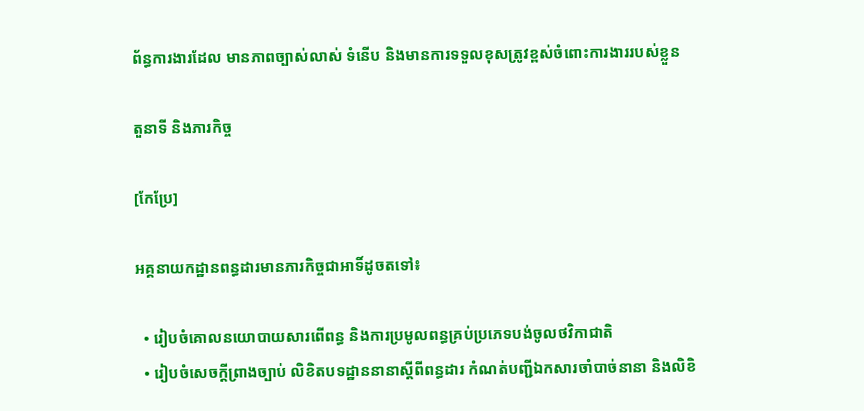ព័ន្ធការងារដែល មានភាពច្បាស់លាស់ ទំនើប និងមានការទទួលខុសត្រូវខ្ពស់ចំពោះការងាររបស់ខ្លួន

តួនាទី និងភារកិច្ច

[កែប្រែ]

អគ្គនាយកដ្ឋានពន្ធដារមានភារកិច្ចជាអាទិ៍ដូចតទៅ៖

  • រៀបចំគោលនយោបាយសារពើពន្ធ និងការប្រមូលពន្ធគ្រប់ប្រភេទបង់ចូលថវិកាជាតិ
  • រៀបចំសេចក្តីព្រាងច្បាប់ លិខិតបទដ្ឋាននានាស្តីពីពន្ធដារ កំណត់បញ្ជីឯកសារចាំបាច់នានា និងលិខិ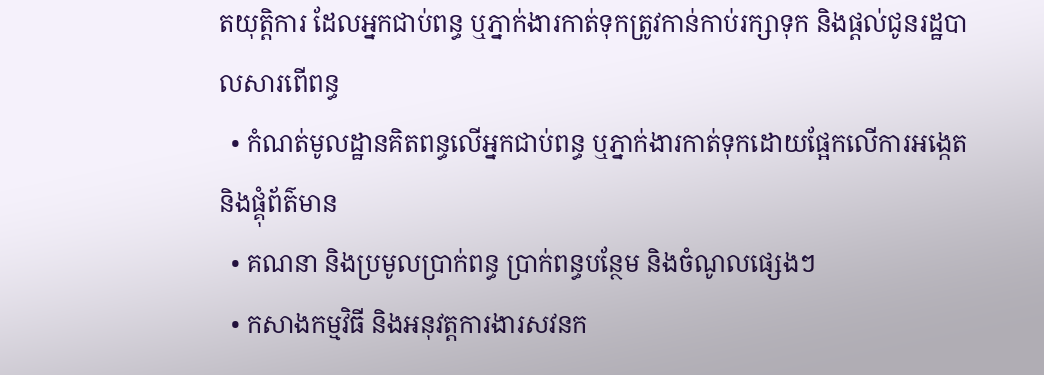តយុត្តិការ ដែលអ្នកជាប់ពន្ធ ឬភ្នាក់ងារកាត់ទុកត្រូវកាន់កាប់រក្សាទុក និងផ្តល់ជូនរដ្ឋបាលសារពើពន្ធ
  • កំណត់មូលដ្ឋានគិតពន្ធលើអ្នកជាប់ពន្ធ ឬភ្នាក់ងារកាត់ទុកដោយផ្អែកលើការអង្កេត និងផ្គុំព័ត៌មាន
  • គណនា និងប្រមូលប្រាក់ពន្ធ ប្រាក់ពន្ធបន្ថែម និងចំណូលផ្សេងៗ
  • កសាងកម្មវិធី និងអនុវត្តការងារសវនក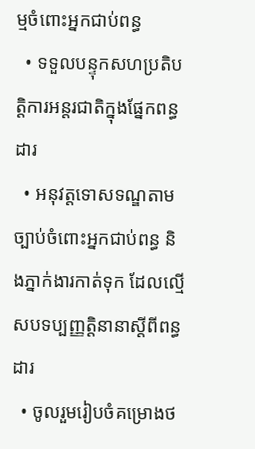ម្មចំពោះអ្នកជាប់ពន្ធ
  • ទទួលបន្ទុកសហប្រតិបត្តិការអន្តរជាតិក្នុងផ្នែកពន្ធដារ
  • អនុវត្តទោសទណ្ឌតាមច្បាប់ចំពោះអ្នកជាប់ពន្ធ និងភ្នាក់ងារកាត់ទុក ដែលល្មើសបទប្បញ្ញត្តិនានាស្តីពីពន្ធដារ
  • ចូលរួមរៀបចំគម្រោងថ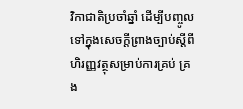វិកាជាតិប្រចាំឆ្នាំ ដើម្បីបញ្ចូលទៅក្នុងសេចក្តីព្រាងច្បាប់ស្តីពីហិរញ្ញវត្ថុសម្រាប់ការគ្រប់ គ្រង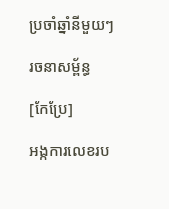ប្រចាំឆ្នាំនីមួយៗ

រចនាសម្ព័ន្ធ

[កែប្រែ]

អង្កការលេខរប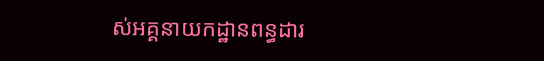ស់អគ្គនាយកដ្ឋានពន្ធដារ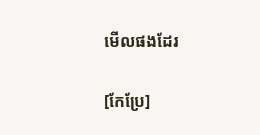មើលផងដែរ

[កែប្រែ]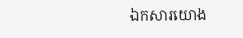ឯកសារយោង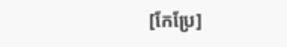[កែប្រែ]